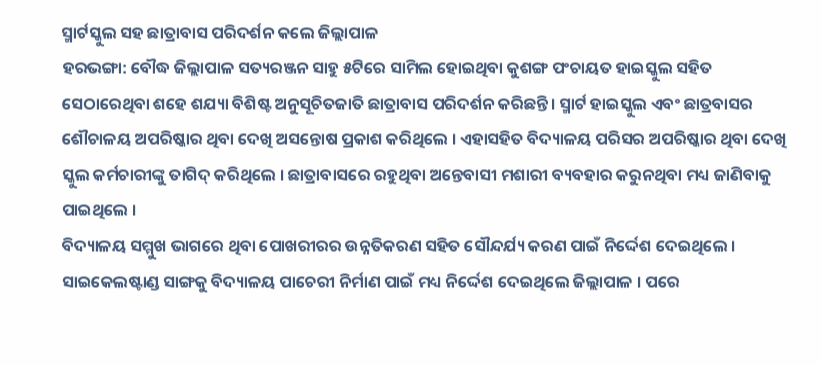ସ୍ମାର୍ଟସ୍କୁଲ ସହ ଛାତ୍ରାବାସ ପରିଦର୍ଶନ କଲେ ଜିଲ୍ଲାପାଳ
ହରଭଙ୍ଗା: ବୌଦ୍ଧ ଜିଲ୍ଲାପାଳ ସତ୍ୟରଞ୍ଜନ ସାହୁ ୫ଟିରେ ସାମିଲ ହୋଇଥିବା କୁଶଙ୍ଗ ପଂଚାୟତ ହାଇସ୍କୁଲ ସହିତ ସେଠାରେଥିବା ଶହେ ଶଯ୍ୟା ବିଶିଷ୍ଟ ଅନୁସୂଚିତଜାତି ଛାତ୍ରାବାସ ପରିଦର୍ଶନ କରିଛନ୍ତି । ସ୍ମାର୍ଟ ହାଇସ୍କୁଲ ଏବଂ ଛାତ୍ରବାସର ଶୌଚାଳୟ ଅପରିଷ୍କାର ଥିବା ଦେଖି ଅସନ୍ତୋଷ ପ୍ରକାଶ କରିଥିଲେ । ଏହାସହିତ ବିଦ୍ୟାଳୟ ପରିସର ଅପରିଷ୍କାର ଥିବା ଦେଖି ସ୍କୁଲ କର୍ମଚାରୀଙ୍କୁ ତାଗିଦ୍ କରିଥିଲେ । ଛାତ୍ରାବାସରେ ରହୁଥିବା ଅନ୍ତେବାସୀ ମଶାରୀ ବ୍ୟବହାର କରୁନଥିବା ମଧ୍ୟ ଜାଣିବାକୁ ପାଇଥିଲେ ।
ବିଦ୍ୟାଳୟ ସମ୍ମୁଖ ଭାଗରେ ଥିବା ପୋଖରୀରର ଉନ୍ନତିକରଣ ସହିତ ସୌନ୍ଦର୍ଯ୍ୟ କରଣ ପାଇଁ ନିର୍ଦ୍ଦେଶ ଦେଇଥିଲେ । ସାଇକେଲଷ୍ଟାଣ୍ଡ ସାଙ୍ଗକୁ ବିଦ୍ୟାଳୟ ପାଚେରୀ ନିର୍ମାଣ ପାଇଁ ମଧ୍ୟ ନିର୍ଦ୍ଦେଶ ଦେଇଥିଲେ ଜିଲ୍ଲାପାଳ । ପରେ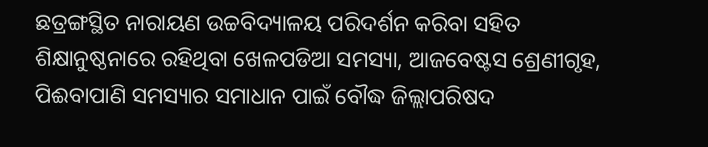ଛତ୍ରଙ୍ଗସ୍ଥିତ ନାରାୟଣ ଉଚ୍ଚବିଦ୍ୟାଳୟ ପରିଦର୍ଶନ କରିବା ସହିତ ଶିକ୍ଷାନୁଷ୍ଠନାରେ ରହିଥିବା ଖେଳପଡିଆ ସମସ୍ୟା, ଆଜବେଷ୍ଟସ ଶ୍ରେଣୀଗୃହ, ପିଈବାପାଣି ସମସ୍ୟାର ସମାଧାନ ପାଇଁ ବୌଦ୍ଧ ଜିଲ୍ଲାପରିଷଦ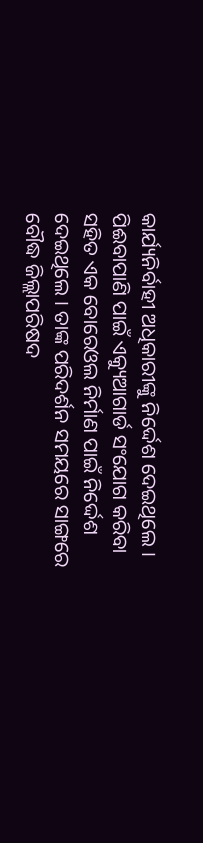କାର୍ଯ୍ୟନିର୍ବାହୀ ଅଧିକାରୀଙ୍କୁ ନିର୍ଦ୍ଦେଶ ଦେଇଥିଲେ ।
ପିଈବାପାଣି ପାଇଁ ଏକ୍ୟୁଆଗାର୍ଡ ସଂଯୋଗ କରିବା ସହିତ ଏକ ବୋରେଓଲ ନିର୍ମାଣ ପାଇଁ ନିର୍ଦ୍ଦେଶ ଦେଇଥିଲେ । ତାଙ୍କ ପରିଦର୍ଶନ ସମୟରେ ସାଙ୍ଗରେ ବୌଦ୍ଧ ଜିଲ୍ଲାପରିଷଦ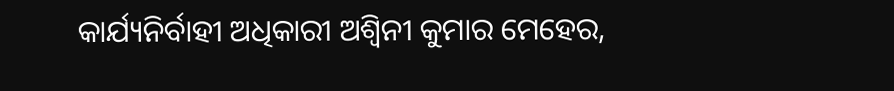କାର୍ଯ୍ୟନିର୍ବାହୀ ଅଧିକାରୀ ଅଶ୍ୱିନୀ କୁମାର ମେହେର,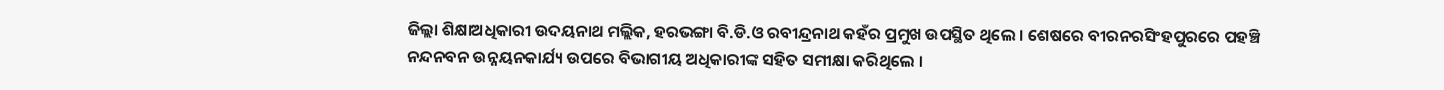ଜିଲ୍ଲା ଶିକ୍ଷାଅଧିକାରୀ ଉଦୟନାଥ ମଲ୍ଲିକ, ହରଭଙ୍ଗା ବି.ଡି.ଓ ରବୀନ୍ଦ୍ରନାଥ କହଁର ପ୍ରମୁଖ ଉପସ୍ଥିତ ଥିଲେ । ଶେଷରେ ବୀରନରସିଂହପୁରରେ ପହଞ୍ଚି ନନ୍ଦନବନ ଉନ୍ନୟନକାର୍ଯ୍ୟ ଉପରେ ବିଭାଗୀୟ ଅଧିକାରୀଙ୍କ ସହିତ ସମୀକ୍ଷା କରିଥିଲେ ।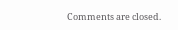Comments are closed.